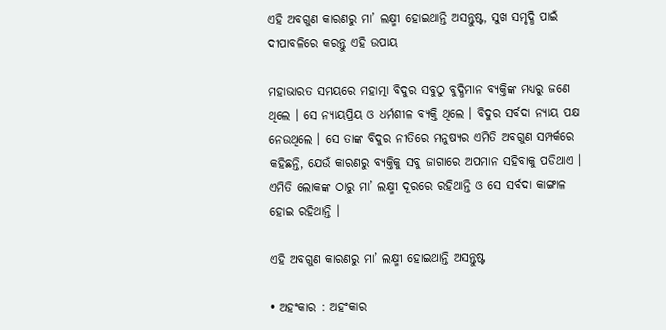ଏହି ଅବଗୁଣ କାରଣରୁ ମା’ ଲକ୍ଷ୍ମୀ ହୋଇଥାନ୍ତି ଅସନ୍ତୁଷ୍ଟ, ସୁଖ ସମୃଦ୍ଧି ପାଇଁ ଦୀପାବଳିରେ କରନ୍ତୁ ଏହି ଉପାୟ

ମହାଭାରତ ସମୟରେ ମହାତ୍ମା ବିଦୁର ସବୁଠୁ ବୁଦ୍ଧିମାନ ବ୍ୟକ୍ତିଙ୍କ ମଧ୍ୟରୁ ଜଣେ ଥିଲେ । ସେ ନ୍ୟାୟପ୍ରିୟ ଓ ଧର୍ମଶୀଳ ବ୍ୟକ୍ତି ଥିଲେ । ବିଦୁର ସର୍ବଦା ନ୍ୟାୟ ପକ୍ଷ ନେଉଥିଲେ । ସେ ତାଙ୍କ ବିଦୁର ନୀତିରେ ମନୁଷ୍ୟର ଏମିତି ଅବଗୁଣ ସମ୍ପର୍କରେ କହିଛନ୍ତି, ଯେଉଁ କାରଣରୁ ବ୍ୟକ୍ତିକୁ ସବୁ ଜାଗାରେ ଅପମାନ ସହିବାକୁ ପଡିଥାଏ । ଏମିତି ଲୋକଙ୍କ ଠାରୁ ମା’ ଲକ୍ଷ୍ମୀ ଦୂରରେ ରହିଥାନ୍ତି ଓ ସେ ସର୍ବଦା କାଙ୍ଗାଳ ହୋଇ ରହିଥାନ୍ତି ।

ଏହି ଅବଗୁଣ କାରଣରୁ ମା’ ଲକ୍ଷ୍ମୀ ହୋଇଥାନ୍ତି ଅସନ୍ତୁଷ୍ଟ

• ଅହଂକାର : ଅହଂକାର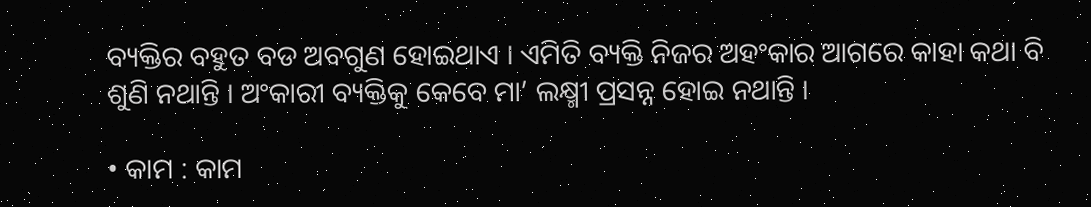ବ୍ୟକ୍ତିର ବହୁତ ବଡ ଅବଗୁଣ ହୋଇଥାଏ । ଏମିତି ବ୍ୟକ୍ତି ନିଜର ଅହଂକାର ଆଗରେ କାହା କଥା ବି ଶୁଣି ନଥାନ୍ତି । ଅଂକାରୀ ବ୍ୟକ୍ତିକୁ କେବେ ମା’ ଲକ୍ଷ୍ମୀ ପ୍ରସନ୍ନ ହୋଇ ନଥାନ୍ତି ।

• କାମ : କାମ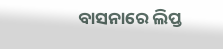ବାସନାରେ ଲିପ୍ତ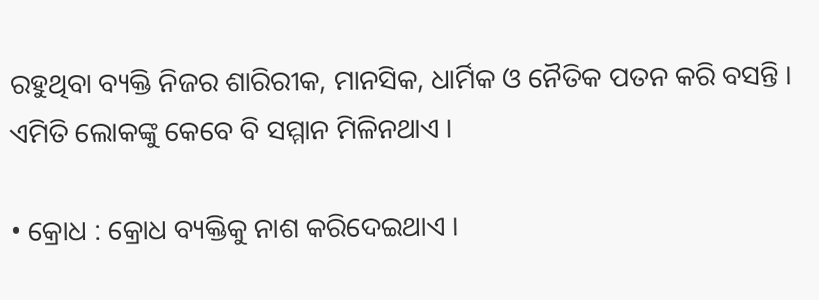ରହୁଥିବା ବ୍ୟକ୍ତି ନିଜର ଶାରିରୀକ, ମାନସିକ, ଧାର୍ମିକ ଓ ନୈତିକ ପତନ କରି ବସନ୍ତି । ଏମିତି ଲୋକଙ୍କୁ କେବେ ବି ସମ୍ମାନ ମିଳିନଥାଏ ।

• କ୍ରୋଧ : କ୍ରୋଧ ବ୍ୟକ୍ତିକୁ ନାଶ କରିଦେଇଥାଏ ।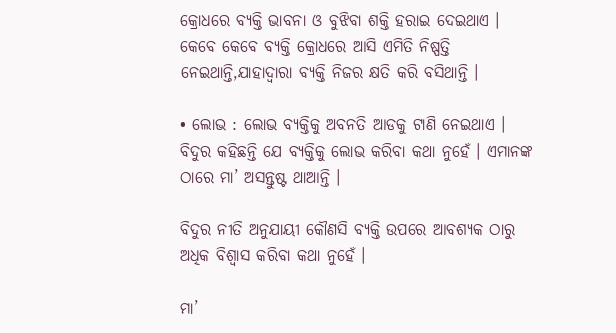କ୍ରୋଧରେ ବ୍ୟକ୍ତି ଭାବନା ଓ ବୁଝିବା ଶକ୍ତି ହରାଇ ଦେଇଥାଏ । କେବେ କେବେ ବ୍ୟକ୍ତି କ୍ରୋଧରେ ଆସି ଏମିତି ନିଷ୍ପତ୍ତି ନେଇଥାନ୍ତି,ଯାହାଦ୍ୱାରା ବ୍ୟକ୍ତି ନିଜର କ୍ଷତି କରି ବସିଥାନ୍ତି ।

• ଲୋଭ : ଲୋଭ ବ୍ୟକ୍ତିକୁ ଅବନତି ଆଡକୁ ଟାଣି ନେଇଥାଏ । ବିଦୁର କହିଛନ୍ତି ଯେ ବ୍ୟକ୍ତିକୁ ଲୋଭ କରିବା କଥା ନୁହେଁ । ଏମାନଙ୍କ ଠାରେ ମା’ ଅସନ୍ତୁଷ୍ଟ ଥାଆନ୍ତି ।

ବିଦୁର ନୀତି ଅନୁଯାୟୀ କୌଣସି ବ୍ୟକ୍ତି ଉପରେ ଆବଶ୍ୟକ ଠାରୁ ଅଧିକ ବିଶ୍ୱାସ କରିବା କଥା ନୁହେଁ ।

ମା’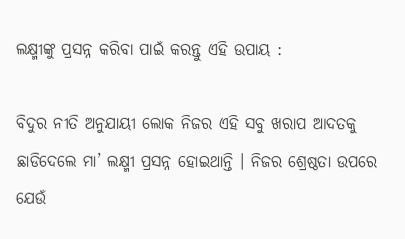ଲକ୍ଷ୍ମୀଙ୍କୁ ପ୍ରସନ୍ନ କରିବା ପାଇଁ କରନ୍ତୁ ଏହି ଉପାୟ :

ବିଦୁର ନୀତି ଅନୁଯାୟୀ ଲୋକ ନିଜର ଏହି ସବୁ ଖରାପ ଆଦତକୁ ଛାଡିଦେଲେ ମା’ ଲକ୍ଷ୍ମୀ ପ୍ରସନ୍ନ ହୋଇଥାନ୍ତି । ନିଜର ଶ୍ରେଷ୍ଠତା ଉପରେ ଯେଉଁ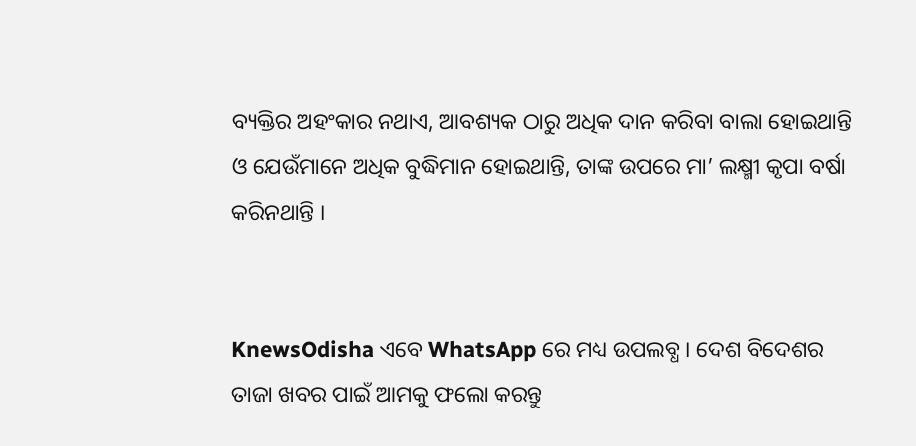ବ୍ୟକ୍ତିର ଅହଂକାର ନଥାଏ, ଆବଶ୍ୟକ ଠାରୁ ଅଧିକ ଦାନ କରିବା ବାଲା ହୋଇଥାନ୍ତି ଓ ଯେଉଁମାନେ ଅଧିକ ବୁଦ୍ଧିମାନ ହୋଇଥାନ୍ତି, ତାଙ୍କ ଉପରେ ମା’ ଲକ୍ଷ୍ମୀ କୃପା ବର୍ଷା କରିନଥାନ୍ତି ।


KnewsOdisha ଏବେ WhatsApp ରେ ମଧ୍ୟ ଉପଲବ୍ଧ । ଦେଶ ବିଦେଶର ତାଜା ଖବର ପାଇଁ ଆମକୁ ଫଲୋ କରନ୍ତୁ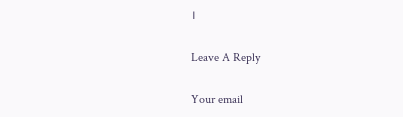।

Leave A Reply

Your email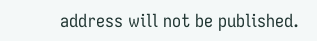address will not be published.